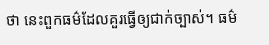ថា នេះពួកធម៌ដែលគួរធ្វើឲ្យជាក់ច្បាស់។ ធម៌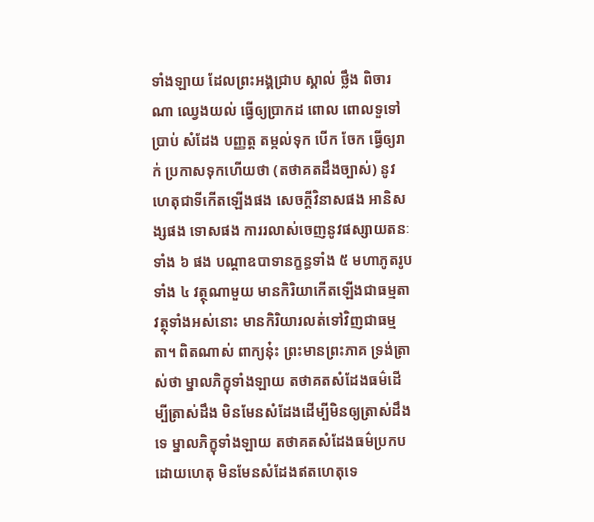ទាំងឡាយ ដែលព្រះអង្គជ្រាប ស្គាល់ ថ្លឹង ពិចារណា ឈ្វេងយល់ ធ្វើឲ្យប្រាកដ ពោល ពោលទួទៅ ប្រាប់ សំដែង បញ្ញត្ត តម្កល់ទុក បើក ចែក ធ្វើឲ្យរាក់ ប្រកាសទុកហើយថា (តថាគតដឹងច្បាស់) នូវហេតុជាទីកើតឡើងផង សេចក្តីវិនាសផង អានិសង្សផង ទោសផង ការរលាស់ចេញនូវផស្សាយតនៈទាំង ៦ ផង បណ្តាឧបាទានក្ខន្ធទាំង ៥ មហាភូតរូបទាំង ៤ វត្ថុណាមួយ មានកិរិយាកើតឡើងជាធម្មតា វត្ថុទាំងអស់នោះ មានកិរិយារលត់ទៅវិញជាធម្មតា។ ពិតណាស់ ពាក្យនុ៎ះ ព្រះមានព្រះភាគ ទ្រង់ត្រាស់ថា ម្នាលភិក្ខុទាំងឡាយ តថាគតសំដែងធម៌ដើម្បីត្រាស់ដឹង មិនមែនសំដែងដើម្បីមិនឲ្យត្រាស់ដឹងទេ ម្នាលភិក្ខុទាំងឡាយ តថាគតសំដែងធម៌ប្រកបដោយហេតុ មិនមែនសំដែងឥតហេតុទេ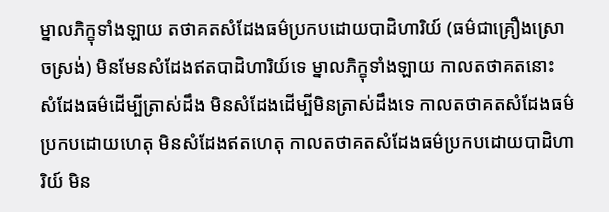ម្នាលភិក្ខុទាំងឡាយ តថាគតសំដែងធម៌ប្រកបដោយបាដិហារិយ៍ (ធម៌ជាគ្រឿងស្រោចស្រង់) មិនមែនសំដែងឥតបាដិហារិយ៍ទេ ម្នាលភិក្ខុទាំងឡាយ កាលតថាគតនោះ សំដែងធម៌ដើម្បីត្រាស់ដឹង មិនសំដែងដើម្បីមិនត្រាស់ដឹងទេ កាលតថាគតសំដែងធម៌ប្រកបដោយហេតុ មិនសំដែងឥតហេតុ កាលតថាគតសំដែងធម៌ប្រកបដោយបាដិហារិយ៍ មិន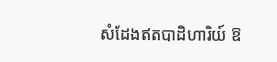សំដែងឥតបាដិហារិយ៍ ឱ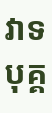វាទ បុគ្គ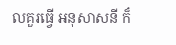លគួរធ្វើ អនុសាសនី ក៏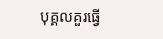បុគ្គលគួរធ្វើ